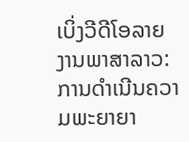ເບິ່ງວີດີໂອລາຍງານພາສາລາວ:
ການດໍາເນີນຄວາມພະຍາຍາ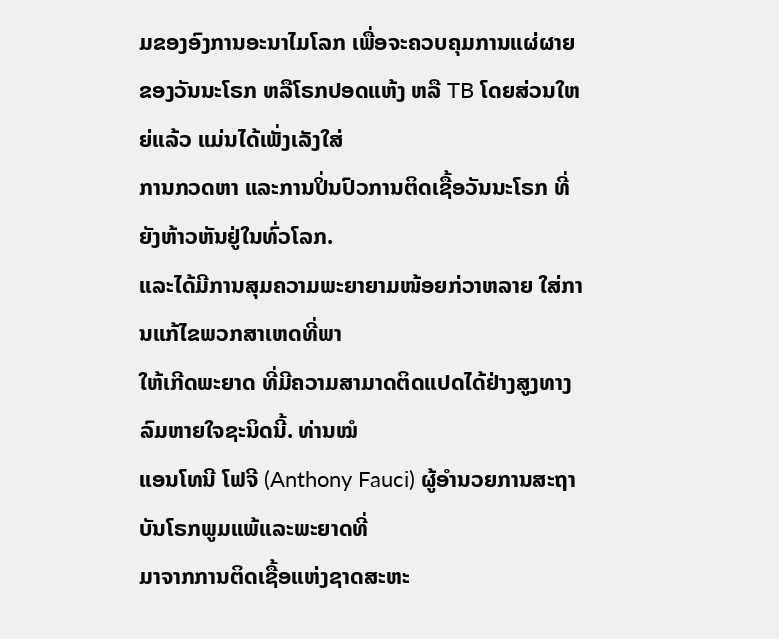ມຂອງອົງການອະນາໄມໂລກ ເພື່ອຈະຄວບຄຸມການແຜ່ຜາຍ
ຂອງວັນນະໂຣກ ຫລືໂຣກປອດແຫ້ງ ຫລື TB ໂດຍສ່ວນໃຫຍ່ແລ້ວ ແມ່ນໄດ້ເພັ່ງເລັງໃສ່
ການກວດຫາ ແລະການປິ່ນປົວການຕິດເຊື້ອວັນນະໂຣກ ທີ່ຍັງຫ້າວຫັນຢູ່ໃນທົ່ວໂລກ.
ແລະໄດ້ມີການສຸມຄວາມພະຍາຍາມໜ້ອຍກ່ວາຫລາຍ ໃສ່ການແກ້ໄຂພວກສາເຫດທີ່ພາ
ໃຫ້ເກີດພະຍາດ ທີ່ມີຄວາມສາມາດຕິດແປດໄດ້ຢ່າງສູງທາງລົມຫາຍໃຈຊະນິດນີ້. ທ່ານໝໍ
ແອນໂທນີ ໂຟຈີ (Anthony Fauci) ຜູ້ອໍານວຍການສະຖາບັນໂຣກພູມແພ້ແລະພະຍາດທີ່
ມາຈາກການຕິດເຊື້ອແຫ່ງຊາດສະຫະ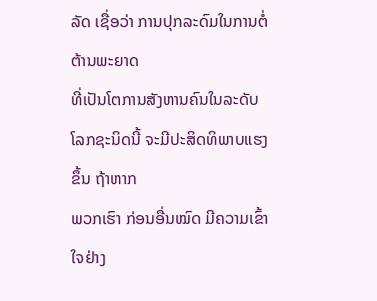ລັດ ເຊື່ອວ່າ ການປຸກລະດົມໃນການຕໍ່ຕ້ານພະຍາດ
ທີ່ເປັນໂຕການສັງຫານຄົນໃນລະດັບໂລກຊະນິດນີ້ ຈະມີປະສິດທິພາບແຮງຂຶ້ນ ຖ້າຫາກ
ພວກເຮົາ ກ່ອນອື່ນໝົດ ມີຄວາມເຂົ້າໃຈຢ່າງ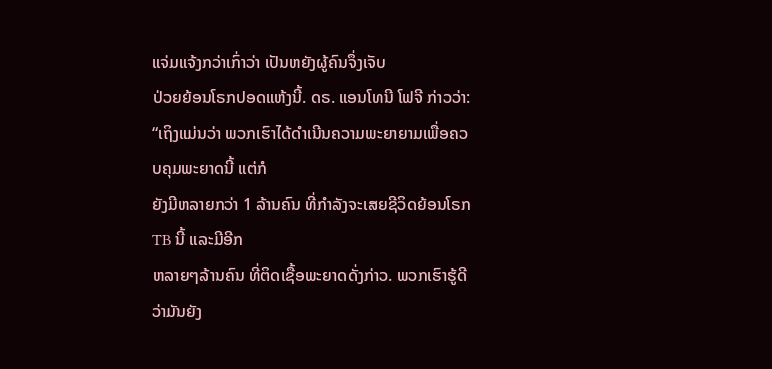ແຈ່ມແຈ້ງກວ່າເກົ່າວ່າ ເປັນຫຍັງຜູ້ຄົນຈຶ່ງເຈັບ
ປ່ວຍຍ້ອນໂຣກປອດແຫ້ງນີ້. ດຣ. ແອນໂທນີ ໂຟຈີ ກ່າວວ່າ:
“ເຖິງແມ່ນວ່າ ພວກເຮົາໄດ້ດໍາເນີນຄວາມພະຍາຍາມເພື່ອຄວບຄຸມພະຍາດນີ້ ແຕ່ກໍ
ຍັງມີຫລາຍກວ່າ 1 ລ້ານຄົນ ທີ່ກໍາລັງຈະເສຍຊີວິດຍ້ອນໂຣກ TB ນີ້ ແລະມີອີກ
ຫລາຍໆລ້ານຄົນ ທີ່ຕິດເຊື້ອພະຍາດດັ່ງກ່າວ. ພວກເຮົາຮູ້ດີວ່າມັນຍັງ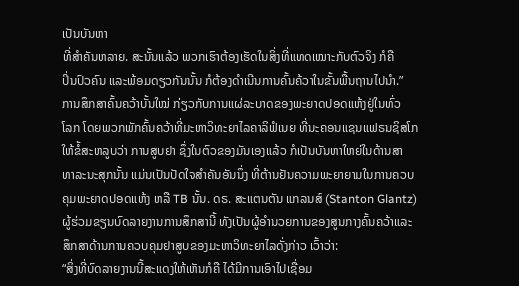ເປັນບັນຫາ
ທີ່ສໍາຄັນຫລາຍ. ສະນັ້ນແລ້ວ ພວກເຮົາຕ້ອງເຮັດໃນສິ່ງທີ່ແທດເໝາະກັບຕົວຈິງ ກໍຄື
ປິ່ນປົວຄົນ ແລະພ້ອມດຽວກັນນັ້ນ ກໍຕ້ອງດໍາເນີນການຄົ້ນຄ້ວາໃນຂັ້ນພື້ນຖານໄປນໍາ.”
ການສຶກສາຄົ້ນຄວ້າບັ້ນໃໝ່ ກ່ຽວກັບການແຜ່ລະບາດຂອງພະຍາດປອດແຫ້ງຢູ່ໃນທົ່ວ
ໂລກ ໂດຍພວກພັກຄົ້ນຄວ້າທີ່ມະຫາວິທະຍາໄລຄາລິຟໍເນຍ ທີ່ນະຄອນແຊນແຟຣນຊິສໂກ
ໃຫ້ຂໍ້ສະຫລູບວ່າ ການສູບຢາ ຊຶ່ງໃນຕົວຂອງມັນເອງແລ້ວ ກໍເປັນບັນຫາໃຫຍ່ໃນດ້ານສາ
ທາລະນະສຸກນັ້ນ ແມ່ນເປັນປັດໃຈສໍາຄັນອັນນຶ່ງ ທີ່ຕ້ານຢັນຄວາມພະຍາຍາມໃນການຄວບ
ຄຸມພະຍາດປອດແຫ້ງ ຫລື TB ນັ້ນ. ດຣ. ສະແຕນຕັນ ແກລນສ໌ (Stanton Glantz)
ຜູ້ຮ່ວມຂຽນບົດລາຍງານການສຶກສານີ້ ທັງເປັນຜູ້ອໍານວຍການຂອງສູນກາງຄົ້ນຄວ້າແລະ
ສຶກສາດ້ານການຄວບຄຸມຢາສູບຂອງມະຫາວິທະຍາໄລດັ່ງກ່າວ ເວົ້າວ່າ:
“ສິ່ງທີ່ບົດລາຍງານນີ້ສະແດງໃຫ້ເຫັນກໍຄື ໄດ້ມີການເອົາໄປເຊື່ອມ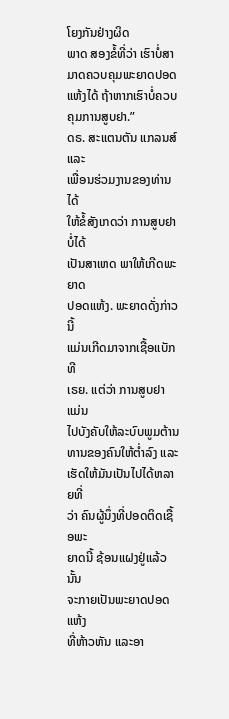ໂຍງກັນຢ່າງຜິດ
ພາດ ສອງຂໍ້ທີ່ວ່າ ເຮົາບໍ່ສາມາດຄວບຄຸມພະຍາດປອດແຫ້ງໄດ້ ຖ້າຫາກເຮົາບໍ່ຄວບ
ຄຸມການສູບຢາ.”
ດຣ. ສະແຕນຕັນ ແກລນສ໌ ແລະ
ເພື່ອນຮ່ວມງານຂອງທ່ານ ໄດ້
ໃຫ້ຂໍ້ສັງເກດວ່າ ການສູບຢາບໍ່ໄດ້
ເປັນສາເຫດ ພາໃຫ້ເກີດພະຍາດ
ປອດແຫ້ງ. ພະຍາດດັ່ງກ່າວນີ້
ແມ່ນເກີດມາຈາກເຊື້ອແບັກທີ
ເຣຍ. ແຕ່ວ່າ ການສູບຢາ ແມ່ນ
ໄປບັງຄັບໃຫ້ລະບົບພູມຕ້ານ
ທານຂອງຄົນໃຫ້ຕໍ່າລົງ ແລະ
ເຮັດໃຫ້ມັນເປັນໄປໄດ້ຫລາຍທີ່
ວ່າ ຄົນຜູ້ນຶ່ງທີ່ປອດຕິດເຊື້ອພະ
ຍາດນີ້ ຊ້ອນແຝງຢູ່ແລ້ວນັ້ນ
ຈະກາຍເປັນພະຍາດປອດແຫ້ງ
ທີ່ຫ້າວຫັນ ແລະອາ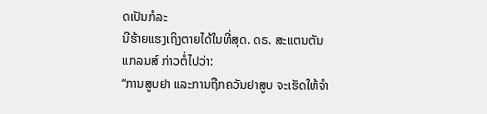ດເປັນກໍລະ
ນີຮ້າຍແຮງເຖິງຕາຍໄດ້ໃນທີ່ສຸດ. ດຣ. ສະແຕນຕັນ ແກລນສ໌ ກ່າວຕໍ່ໄປວ່າ:
“ການສູບຢາ ແລະການຖືກຄວັນຢາສູບ ຈະເຮັດໃຫ້ຈໍາ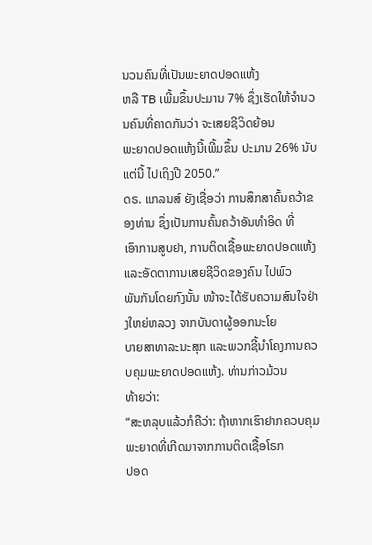ນວນຄົນທີ່ເປັນພະຍາດປອດແຫ້ງ
ຫລື TB ເພີ້ມຂຶ້ນປະມານ 7% ຊຶ່ງເຮັດໃຫ້ຈໍານວນຄົນທີ່ຄາດກັນວ່າ ຈະເສຍຊີວິດຍ້ອນ
ພະຍາດປອດແຫ້ງນີ້ເພີ້ມຂຶ້ນ ປະມານ 26% ນັບແຕ່ນີ້ ໄປເຖິງປີ 2050.”
ດຣ. ແກລນສ໌ ຍັງເຊື່ອວ່າ ການສຶກສາຄົ້ນຄວ້າຂອງທ່ານ ຊຶ່ງເປັນການຄົ້ນຄວ້າອັນທໍາອິດ ທີ່
ເອົາການສູບຢາ, ການຕິດເຊື້ອພະຍາດປອດແຫ້ງ ແລະອັດຕາການເສຍຊີວິດຂອງຄົນ ໄປພົວ
ພັນກັນໂດຍກົງນັ້ນ ໜ້າຈະໄດ້ຮັບຄວາມສົນໃຈຢ່າງໃຫຍ່ຫລວງ ຈາກບັນດາຜູ້ອອກນະໂຍ
ບາຍສາທາລະນະສຸກ ແລະພວກຊີ້ນໍາໂຄງການຄວບຄຸມພະຍາດປອດແຫ້ງ. ທ່ານກ່າວມ້ວນ
ທ້າຍວ່າ:
“ສະຫລຸບແລ້ວກໍຄືວ່າ: ຖ້າຫາກເຮົາຢາກຄວບຄຸມພະຍາດທີ່ເກີດມາຈາກການຕິດເຊື້ອໂຣກ
ປອດ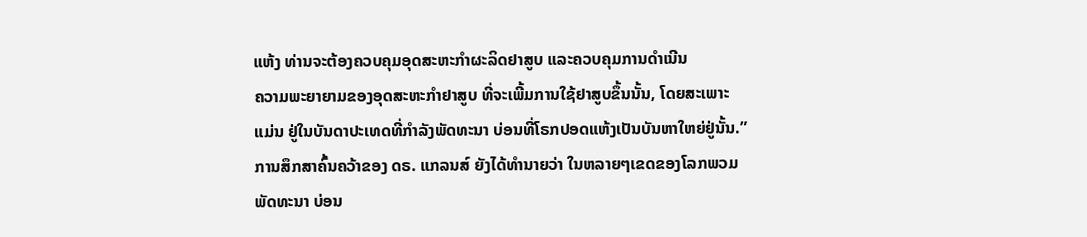ແຫ້ງ ທ່ານຈະຕ້ອງຄວບຄຸມອຸດສະຫະກໍາຜະລິດຢາສູບ ແລະຄວບຄຸມການດໍາເນີນ
ຄວາມພະຍາຍາມຂອງອຸດສະຫະກໍາຢາສູບ ທີ່ຈະເພີ້ມການໃຊ້ຢາສູບຂຶ້ນນັ້ນ, ໂດຍສະເພາະ
ແມ່ນ ຢູ່ໃນບັນດາປະເທດທີ່ກໍາລັງພັດທະນາ ບ່ອນທີ່ໂຣກປອດແຫ້ງເປັນບັນຫາໃຫຍ່ຢູ່ນັ້ນ.”
ການສຶກສາຄົ້ນຄວ້າຂອງ ດຣ. ແກລນສ໌ ຍັງໄດ້ທໍານາຍວ່າ ໃນຫລາຍໆເຂດຂອງໂລກພວມ
ພັດທະນາ ບ່ອນ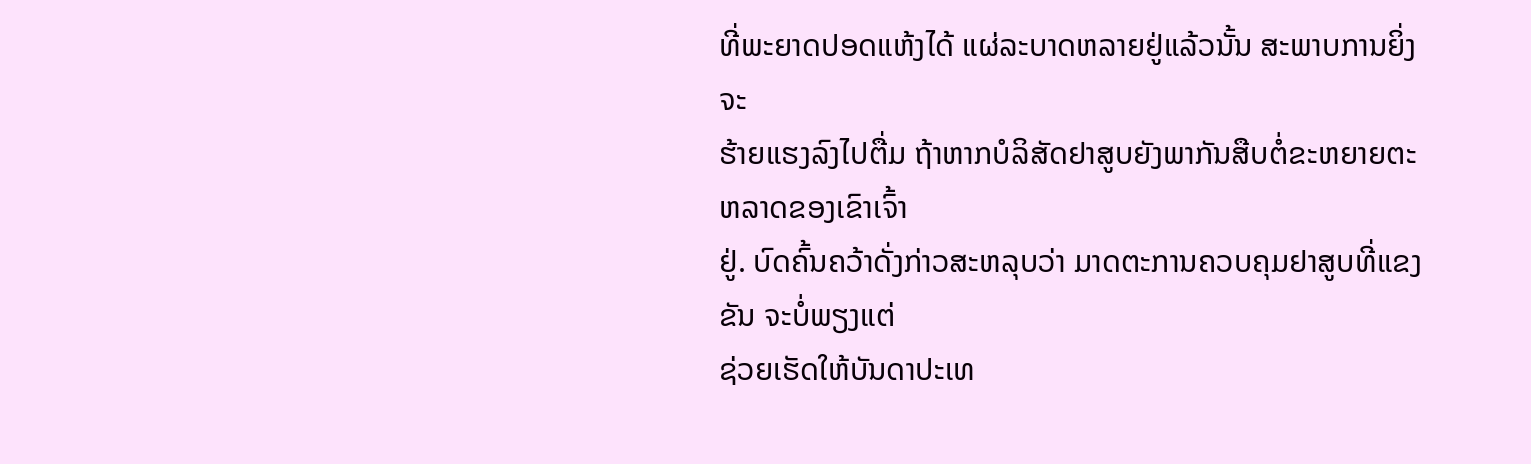ທີ່ພະຍາດປອດແຫ້ງໄດ້ ແຜ່ລະບາດຫລາຍຢູ່ແລ້ວນັ້ນ ສະພາບການຍິ່ງຈະ
ຮ້າຍແຮງລົງໄປຕື່ມ ຖ້າຫາກບໍລິສັດຢາສູບຍັງພາກັນສືບຕໍ່ຂະຫຍາຍຕະຫລາດຂອງເຂົາເຈົ້າ
ຢູ່. ບົດຄົ້ນຄວ້າດັ່ງກ່າວສະຫລຸບວ່າ ມາດຕະການຄວບຄຸມຢາສູບທີ່ແຂງຂັນ ຈະບໍ່ພຽງແຕ່
ຊ່ວຍເຮັດໃຫ້ບັນດາປະເທ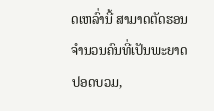ດເຫລົ່ານີ້ ສາມາດຕັດຮອນຈໍານວນຄົນທີ່ເປັນພະຍາດປອດບວມ,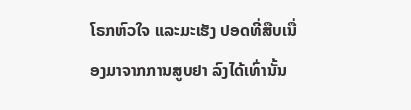ໂຣກຫົວໃຈ ແລະມະເຮັງ ປອດທີ່ສືບເນື່ອງມາຈາກການສູບຢາ ລົງໄດ້ເທົ່ານັ້ນ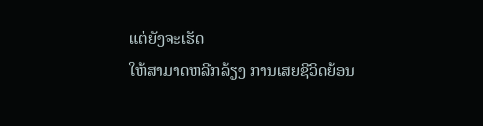ແຕ່ຍັງຈະເຮັດ
ໃຫ້ສາມາດຫລີກລ້ຽງ ການເສຍຊີວິດຍ້ອນ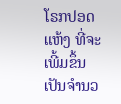ໂຣກປອດແຫ້ງ ທີ່ຈະເພີ້ມຂຶ້ນ ເປັນຈໍານວ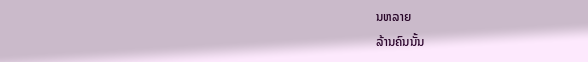ນຫລາຍ
ລ້ານຄົນນັ້ນ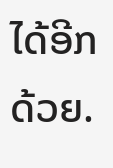ໄດ້ອີກດ້ວຍ.